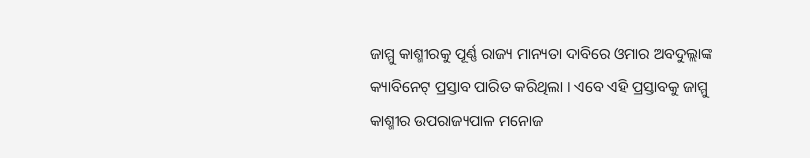ଜାମ୍ମୁ କାଶ୍ମୀରକୁ ପୂର୍ଣ୍ଣ ରାଜ୍ୟ ମାନ୍ୟତା ଦାବିରେ ଓମାର ଅବଦୁଲ୍ଲାଙ୍କ କ୍ୟାବିନେଟ୍ ପ୍ରସ୍ତାବ ପାରିତ କରିଥିଲା । ଏବେ ଏହି ପ୍ରସ୍ତାବକୁ ଜାମ୍ମୁ କାଶ୍ମୀର ଉପରାଜ୍ୟପାଳ ମନୋଜ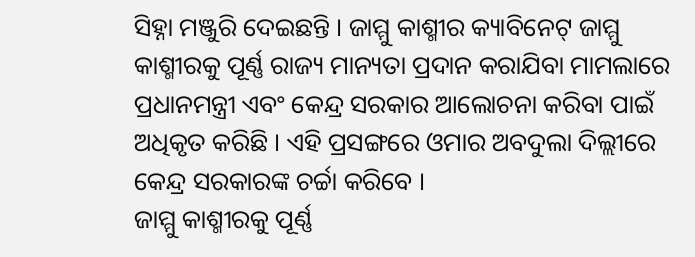ସିହ୍ନା ମଞ୍ଜୁରି ଦେଇଛନ୍ତି । ଜାମ୍ମୁ କାଶ୍ମୀର କ୍ୟାବିନେଟ୍ ଜାମ୍ମୁ କାଶ୍ମୀରକୁ ପୂର୍ଣ୍ଣ ରାଜ୍ୟ ମାନ୍ୟତା ପ୍ରଦାନ କରାଯିବା ମାମଲାରେ ପ୍ରଧାନମନ୍ତ୍ରୀ ଏବଂ କେନ୍ଦ୍ର ସରକାର ଆଲୋଚନା କରିବା ପାଇଁ ଅଧିକୃତ କରିଛି । ଏହି ପ୍ରସଙ୍ଗରେ ଓମାର ଅବଦୁଲା ଦିଲ୍ଲୀରେ କେନ୍ଦ୍ର ସରକାରଙ୍କ ଚର୍ଚ୍ଚା କରିବେ ।
ଜାମ୍ମୁ କାଶ୍ମୀରକୁ ପୂର୍ଣ୍ଣ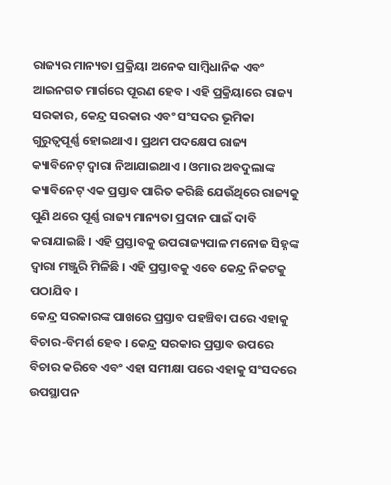ରାଜ୍ୟର ମାନ୍ୟତା ପ୍ରକ୍ରିୟା ଅନେକ ସାମ୍ୱିଧାନିକ ଏବଂ ଆଇନଗତ ମାର୍ଗରେ ପୂରଣ ହେବ । ଏହି ପ୍ରକ୍ରିୟାରେ ରାଜ୍ୟ ସରକାର, କେନ୍ଦ୍ର ସରକାର ଏବଂ ସଂସଦର ଭୂମିକା ଗୁରୁତ୍ୱପୂର୍ଣ୍ଣ ହୋଇଥାଏ । ପ୍ରଥମ ପଦକ୍ଷେପ ରାଜ୍ୟ କ୍ୟାବିନେଟ୍ ଦ୍ୱାରା ନିଆଯାଇଥାଏ । ଓମାର ଅବଦୁଲାଙ୍କ କ୍ୟାବିନେଟ୍ ଏକ ପ୍ରସ୍ତାବ ପାରିତ କରିଛି ଯେଉଁଥିରେ ରାଜ୍ୟକୁ ପୁଣି ଥରେ ପୂର୍ଣ୍ଣ ରାଜ୍ୟ ମାନ୍ୟତା ପ୍ରଦାନ ପାଇଁ ଦାବି କରାଯାଇଛି । ଏହି ପ୍ରସ୍ତାବକୁ ଉପରାଜ୍ୟପାଳ ମନୋଜ ସିହ୍ନଙ୍କ ଦ୍ୱାରା ମଞ୍ଜୁରି ମିଳିଛି । ଏହି ପ୍ରସ୍ତାବକୁ ଏବେ କେନ୍ଦ୍ର ନିକଟକୁ ପଠାଯିବ ।
କେନ୍ଦ୍ର ସରକାରଙ୍କ ପାଖରେ ପ୍ରସ୍ତାବ ପହଞ୍ଚିବା ପରେ ଏହାକୁ ବିଚାର-ବିମର୍ଶ ହେବ । କେନ୍ଦ୍ର ସରକାର ପ୍ରସ୍ତାବ ଉପରେ ବିଚାର କରିବେ ଏବଂ ଏହା ସମୀକ୍ଷା ପରେ ଏହାକୁ ସଂସଦରେ ଉପସ୍ଥାପନ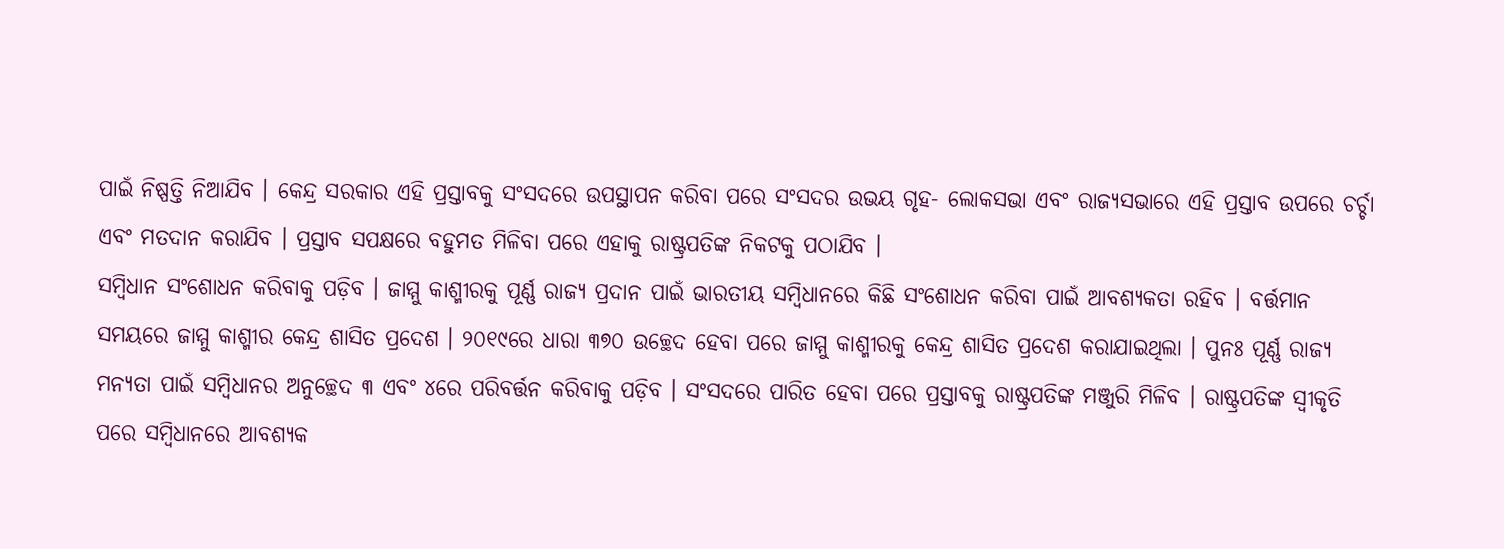ପାଇଁ ନିଷ୍ପତ୍ତି ନିଆଯିବ । କେନ୍ଦ୍ର ସରକାର ଏହି ପ୍ରସ୍ତାବକୁ ସଂସଦରେ ଉପସ୍ଥାପନ କରିବା ପରେ ସଂସଦର ଉଭୟ ଗୃହ- ଲୋକସଭା ଏବଂ ରାଜ୍ୟସଭାରେ ଏହି ପ୍ରସ୍ତାବ ଉପରେ ଚର୍ଚ୍ଚା ଏବଂ ମତଦାନ କରାଯିବ । ପ୍ରସ୍ତାବ ସପକ୍ଷରେ ବହୁମତ ମିଳିବା ପରେ ଏହାକୁ ରାଷ୍ଟ୍ରପତିଙ୍କ ନିକଟକୁ ପଠାଯିବ ।
ସମ୍ୱିଧାନ ସଂଶୋଧନ କରିବାକୁ ପଡ଼ିବ । ଜାମ୍ମୁ କାଶ୍ମୀରକୁ ପୂର୍ଣ୍ଣ ରାଜ୍ୟ ପ୍ରଦାନ ପାଇଁ ଭାରତୀୟ ସମ୍ୱିଧାନରେ କିଛି ସଂଶୋଧନ କରିବା ପାଇଁ ଆବଶ୍ୟକତା ରହିବ । ବର୍ତ୍ତମାନ ସମୟରେ ଜାମ୍ମୁ କାଶ୍ମୀର କେନ୍ଦ୍ର ଶାସିତ ପ୍ରଦେଶ । ୨୦୧୯ରେ ଧାରା ୩୭୦ ଉଚ୍ଛେଦ ହେବା ପରେ ଜାମ୍ମୁ କାଶ୍ମୀରକୁ କେନ୍ଦ୍ର ଶାସିତ ପ୍ରଦେଶ କରାଯାଇଥିଲା । ପୁନଃ ପୂର୍ଣ୍ଣ ରାଜ୍ୟ ମନ୍ୟତା ପାଇଁ ସମ୍ୱିଧାନର ଅନୁଚ୍ଛେଦ ୩ ଏବଂ ୪ରେ ପରିବର୍ତ୍ତନ କରିବାକୁ ପଡ଼ିବ । ସଂସଦରେ ପାରିତ ହେବା ପରେ ପ୍ରସ୍ତାବକୁ ରାଷ୍ଟ୍ରପତିଙ୍କ ମଞ୍ଜୁରି ମିଳିବ । ରାଷ୍ଟ୍ରପତିଙ୍କ ସ୍ୱୀକୃତି ପରେ ସମ୍ୱିଧାନରେ ଆବଶ୍ୟକ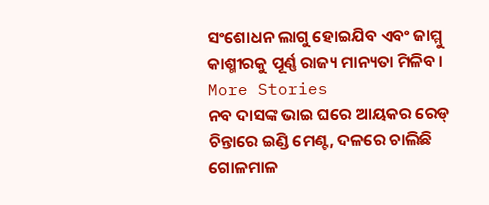ସଂଶୋଧନ ଲାଗୁ ହୋଇଯିବ ଏବଂ ଜାମ୍ମୁ କାଶ୍ମୀରକୁ ପୂର୍ଣ୍ଣ ରାଜ୍ୟ ମାନ୍ୟତା ମିଳିବ ।
More Stories
ନବ ଦାସଙ୍କ ଭାଇ ଘରେ ଆୟକର ରେଡ୍
ଚିନ୍ତାରେ ଇଣ୍ଡି ମେଣ୍ଟ, ଦଳରେ ଚାଲିଛି ଗୋଳମାଳ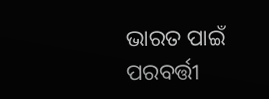ଭାରତ ପାଇଁ ପରବର୍ତ୍ତୀ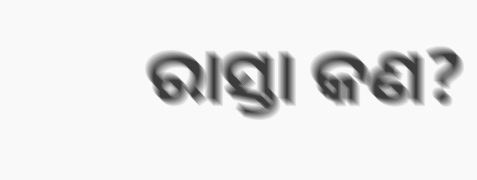ରାସ୍ତା କଣ?